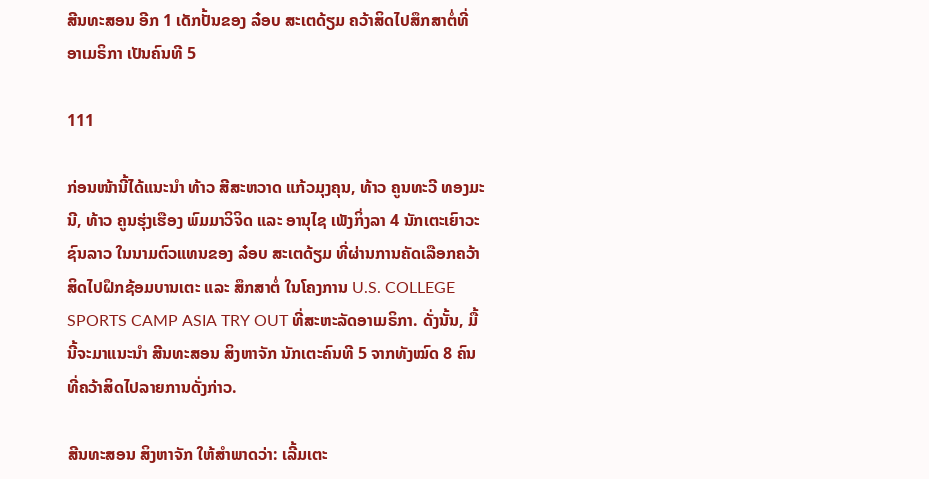ສີນທະສອນ ອີກ 1 ເດັກປັ້ນຂອງ ລ໋ອບ ສະເຕດ້ຽມ ຄວ້າສິດໄປສຶກສາຕໍ່ທີ່ ອາເມຣິກາ ເປັນຄົນທີ 5

111

ກ່ອນໜ້ານີ້ໄດ້ແນະນໍາ ທ້າວ ສີສະຫວາດ ແກ້ວມຸງຄຸນ, ທ້າວ ຄູນທະວີ ທອງມະນີ, ທ້າວ ຄູນຮຸ່ງເຮືອງ ພົມມາວິຈິດ ແລະ ອານຸໄຊ ເພັງກິ່ງລາ 4 ນັກເຕະເຍົາວະຊົນລາວ ໃນນາມຕົວແທນຂອງ ລ໋ອບ ສະເຕດ້ຽມ ທີ່ຜ່ານການຄັດເລືອກຄວ້າສິດໄປຝຶກຊ້ອມບານເຕະ ແລະ ສຶກສາຕໍ່ ໃນໂຄງການ U.S. COLLEGE SPORTS CAMP ASIA TRY OUT ທີ່ສະຫະລັດອາເມຣິກາ. ດັ່ງນັ້ນ, ມື້ນີ້ຈະມາແນະນໍາ ສີນທະສອນ ສິງຫາຈັກ ນັກເຕະຄົນທີ 5 ຈາກທັງໝົດ 8 ຄົນທີ່ຄວ້າສິດໄປລາຍການດັ່ງກ່າວ.

ສີນທະສອນ ສິງຫາຈັກ ໃຫ້ສໍາພາດວ່າ: ເລີ້ມເຕະ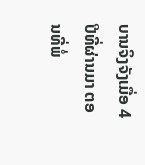ບານຈິງຈັງເມື່ອ 4 ປີທີ່ຜ່ານມາ ຕອນທີ່ພໍ່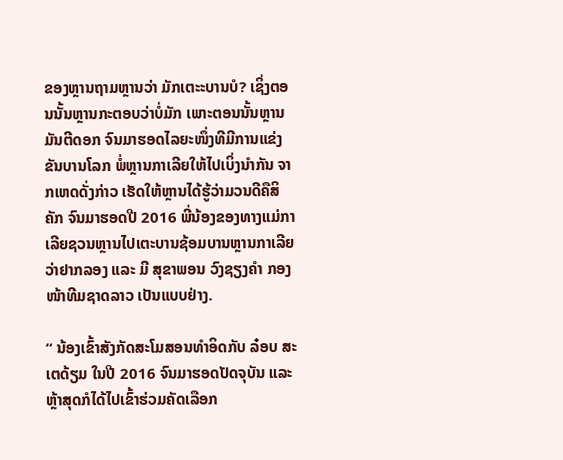ຂອງຫຼານຖາມຫຼານວ່າ ມັກເຕະະບານບໍ? ເຊິ່ງຕອນນັ້ນຫຼານກະຕອບວ່າບໍ່ມັກ ເພາະຕອນນັ້ນຫຼານມັນຕີດອກ ຈົນມາຮອດໄລຍະໜຶ່ງທີມີການແຂ່ງຂັນບານໂລກ ພໍ່ຫຼານກາເລີຍໃຫ້ໄປເບິ່ງນໍາກັນ ຈາກເຫດດັ່ງກ່າວ ເຮັດໃຫ້ຫຼານໄດ້ຮູ້ວ່າມວນດີຄືສິຄັກ ຈົນມາຮອດປີ 2016 ພີ່ນ້ອງຂອງທາງແມ່ກາເລີຍຊວນຫຼານໄປເຕະບານຊ້ອມບານຫຼານກາເລີຍວ່າຢາກລອງ ແລະ ມີ ສຸຂາພອນ ວົງຊຽງຄຳ ກອງໜ້າທີມຊາດລາວ ເປັນແບບຢ່າງ.

“ ນ້ອງເຂົ້າສັງກັດສະໂມສອນທໍາອິດກັບ ລ໋ອບ ສະເຕດ້ຽມ ໃນປີ 2016 ຈົນມາຮອດປັດຈຸບັນ ແລະ ຫຼ້າສຸດກໍໄດ້ໄປເຂົ້າຮ່ວມຄັດເລືອກ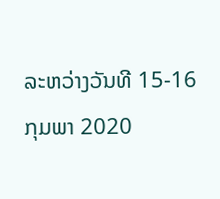ລະຫວ່າງວັນທີ 15-16 ກຸມພາ 2020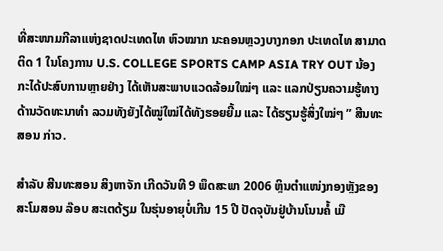ທີ່ສະໜາມກີລາແຫ່ງຊາດປະເທດໄທ ຫົວໝາກ ນະຄອນຫຼວງບາງກອກ ປະເທດໄທ ສາມາດຕິດ 1 ໃນໂຄງການ U.S. COLLEGE SPORTS CAMP ASIA TRY OUT ນ້ອງກະໄດ້ປະສົບການຫຼາຍຢ່າງ ໄດ້ເຫັນສະພາບເເວດລ້ອມໃໝ່ໆ ແລະ ແລກປ່ຽນຄວາມຮູ້ທາງດ້ານວັດທະນາທຳ ລວມທັງຍັງໄດ້ໝູ່ໃໝ່ໄດ້ທັງຮອຍຍີ້ມ ແລະ ໄດ້ຮຽນຮູ້ສິ່ງໃໝ່ໆ ” ສີນທະສອນ ກ່າວ.

ສໍາລັບ ສີນທະສອນ ສິງຫາຈັກ ເກີດວັນທີ 9 ພຶດສະພາ 2006 ຫຼິນຕໍາແໜ່ງກອງຫຼັງຂອງສະໂມສອນ ລ໊ອບ ສະເຕດ້ຽມ ໃນຮຸ່ນອາຍຸບໍ່ເກີນ 15 ປີ ປັດຈຸບັນຢູ່ບ້ານໂນນຄໍ້ ເມື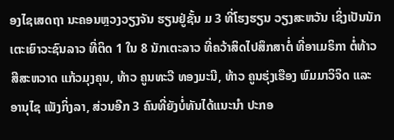ອງໄຊເສດຖາ ນະຄອນຫຼວງວຽງຈັນ ຮຽນຢູ່ຊັ້ນ ມ 3 ທີ່ໂຮງຮຽນ ວຽງສະຫວັນ ເຊິ່ງເປັນນັກເຕະເຍົາວະຊົນລາວ ທີ່ຕິດ 1 ໃນ 8 ນັກເຕະລາວ ທີ່ຄວ້າສິດໄປສຶກສາຕໍ່ ທີ່ອາເມຣິກາ ຕໍ່ທ້າວ ສີສະຫວາດ ແກ້ວມຸງຄຸນ, ທ້າວ ຄູນທະວີ ທອງມະນີ, ທ້າວ ຄູນຮຸ່ງເຮືອງ ພົມມາວິຈິດ ແລະ ອານຸໄຊ ເພັງກິ່ງລາ, ສ່ວນອີກ 3 ຄົນທີ່ຍັງບໍ່ທັນໄດ້ແນະນໍາ ປະກອ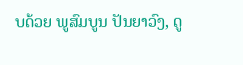ບດ້ວຍ ພູສົມບູນ ປັນຍາວົງ, ດູ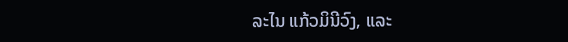ລະໄນ ແກ້ວມິນີວົງ, ແລະ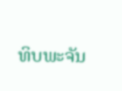ທິບພະຈັນ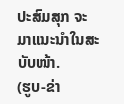ປະສົມສຸກ ຈະມາແນະນໍາໃນສະບັບໜ້າ.
(ຮູບ-ຂ່າ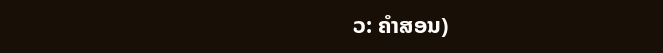ວ: ຄໍາສອນ)